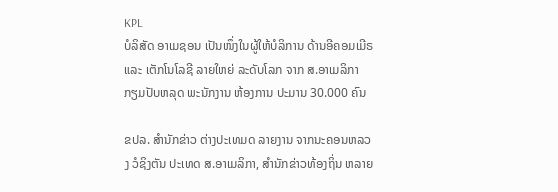KPL
ບໍລິສັດ ອາເມຊອນ ເປັນໜຶ່ງໃນຜູ້ໃຫ້ບໍລິການ ດ້ານອີຄອມເມີຣ ແລະ ເຕັກໂນໂລຊີ ລາຍໃຫຍ່ ລະດັບໂລກ ຈາກ ສ.ອາເມລິກາ ກຽມປັບຫລຸດ ພະນັກງານ ຫ້ອງການ ປະມານ 30.000 ຄົນ

ຂປລ. ສຳນັກຂ່າວ ຕ່າງປະເທມດ ລາຍງານ ຈາກນະຄອນຫລວງ ວໍຊິງຕັນ ປະເທດ ສ.ອາເມລິກາ, ສໍານັກຂ່າວທ້ອງຖິ່ນ ຫລາຍ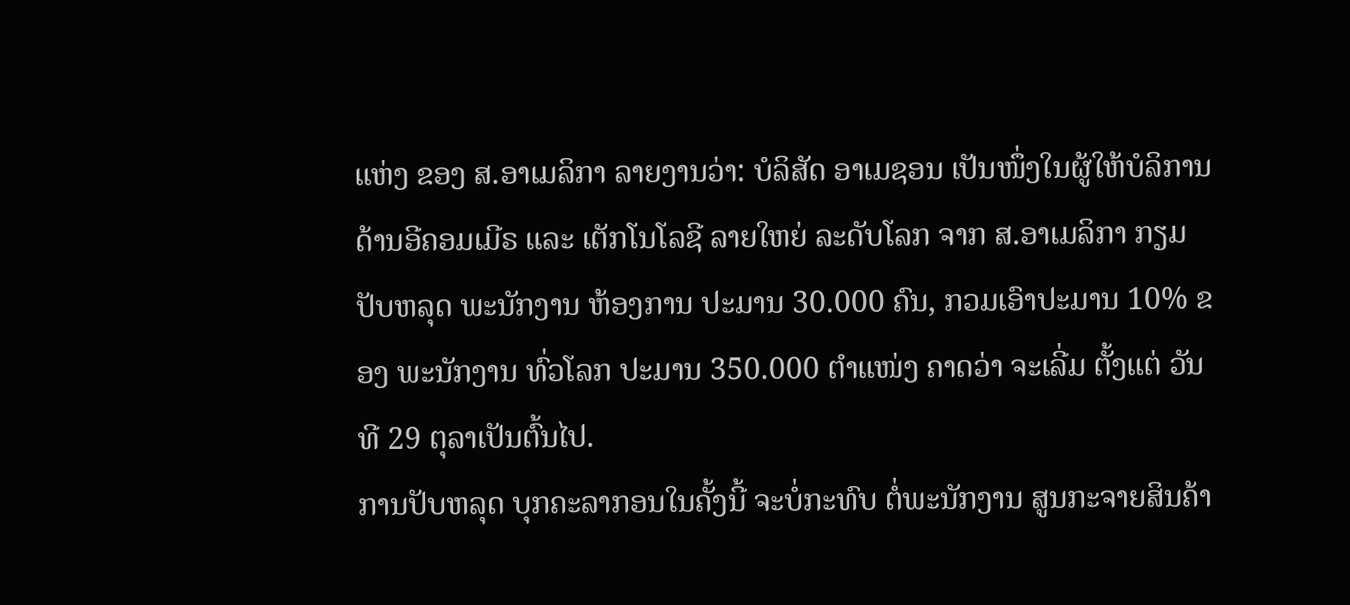ແຫ່ງ ຂອງ ສ.ອາເມລິກາ ລາຍງານວ່າ: ບໍລິສັດ ອາເມຊອນ ເປັນໜຶ່ງໃນຜູ້ໃຫ້ບໍລິການ ດ້ານອີຄອມເມີຣ ແລະ ເຕັກໂນໂລຊີ ລາຍໃຫຍ່ ລະດັບໂລກ ຈາກ ສ.ອາເມລິກາ ກຽມປັບຫລຸດ ພະນັກງານ ຫ້ອງການ ປະມານ 30.000 ຄົນ, ກວມເອົາປະມານ 10% ຂອງ ພະນັກງານ ທົ່ວໂລກ ປະມານ 350.000 ຕຳແໜ່ງ ຄາດວ່າ ຈະເລີ່ມ ຕັ້ງແຕ່ ວັນທີ 29 ຕຸລາເປັນຕົ້ນໄປ.
ການປັບຫລຸດ ບຸກຄະລາກອນໃນຄັ້ງນີ້ ຈະບໍ່ກະທົບ ຕໍ່ພະນັກງານ ສູນກະຈາຍສິນຄ້າ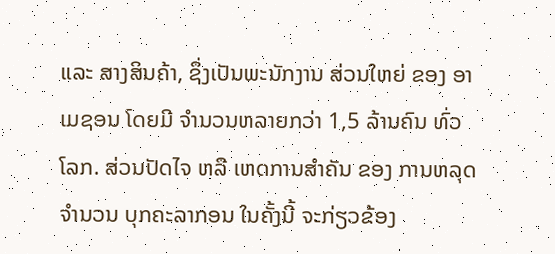ແລະ ສາງສິນຄ້າ, ຊຶ່ງເປັນພະນັກງານ ສ່ວນໃຫຍ່ ຂອງ ອາເມຊອນ ໂດຍມີ ຈຳນວນຫລາຍກວ່າ 1,5 ລ້ານຄົນ ທົ່ວໂລກ. ສ່ວນປັດໄຈ ຫລື ເຫດການສຳຄັນ ຂອງ ການຫລຸດ ຈຳນວນ ບຸກຄະລາກອນ ໃນຄັ້ງນີ້ ຈະກ່ຽວຂ້ອງ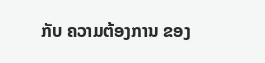ກັບ ຄວາມຕ້ອງການ ຂອງ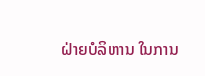ຝ່າຍບໍລິຫານ ໃນການ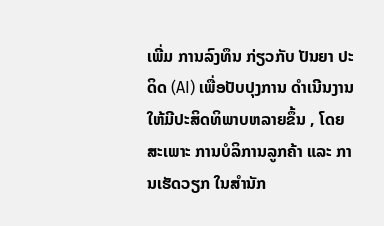ເພີ່ມ ການລົງທຶນ ກ່ຽວກັບ ປັນຍາ ປະດິດ (AI) ເພື່ອປັບປຸງການ ດໍາເນີນງານ ໃຫ້ມີປະສິດທິພາບຫລາຍຂຶ້ນ , ໂດຍສະເພາະ ການບໍລິການລູກຄ້າ ແລະ ການເຮັດວຽກ ໃນສຳນັກ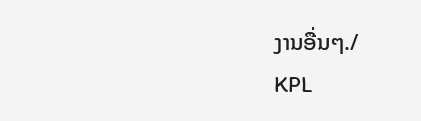ງານອື່ນໆ./
KPL